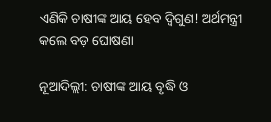ଏଣିକି ଚାଷୀଙ୍କ ଆୟ ହେବ ଦ୍ୱିଗୁଣ! ଅର୍ଥମନ୍ତ୍ରୀ କଲେ ବଡ଼ ଘୋଷଣା

ନୂଆଦିଲ୍ଲୀ: ଚାଷୀଙ୍କ ଆୟ ବୃଦ୍ଧି ଓ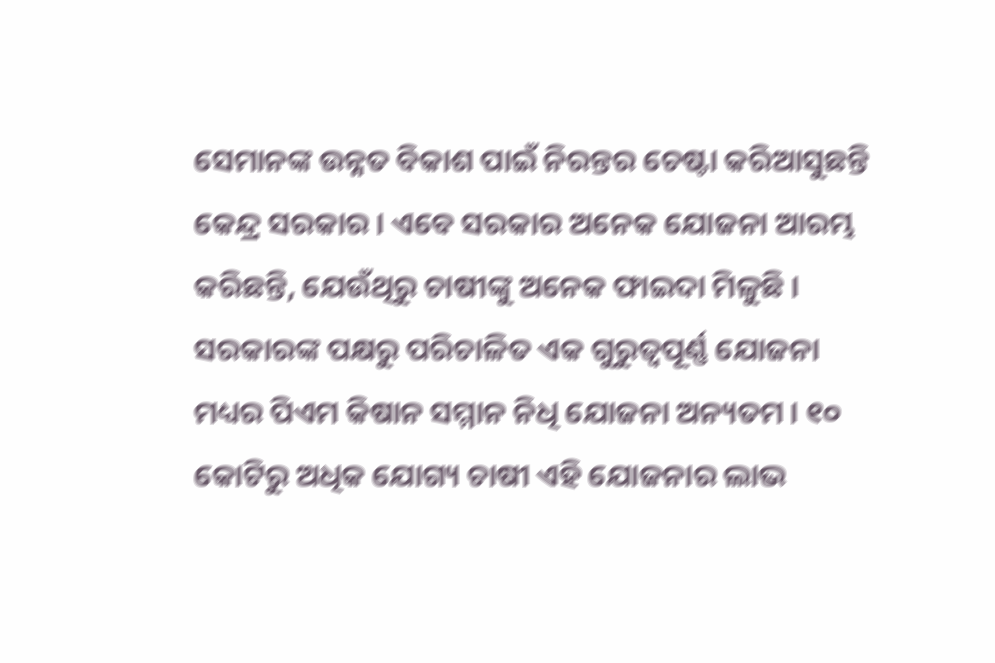ସେମାନଙ୍କ ଉନ୍ନତ ବିକାଶ ପାଇଁ ନିରନ୍ତର ଚେଷ୍ଟା କରିଆସୁଛନ୍ତି କେନ୍ଦ୍ର ସରକାର । ଏବେ ସରକାର ଅନେକ ଯୋଜନା ଆରମ୍ଭ କରିଛନ୍ତି, ଯେଉଁଥିରୁ ଚାଷୀଙ୍କୁ ଅନେକ ଫାଇଦା ମିଳୁଛି । ସରକାରଙ୍କ ପକ୍ଷରୁ ପରିଚାଳିତ ଏକ ଗୁରୁତ୍ୱପୂର୍ଣ୍ଣ ଯୋଜନା ମଧ୍ୟର ପିଏମ କିଷାନ ସମ୍ମାନ ନିଧି ଯୋଜନା ଅନ୍ୟତମ । ୧୦ କୋଟିରୁ ଅଧିକ ଯୋଗ୍ୟ ଚାଷୀ ଏହି ଯୋଜନାର ଲାଭ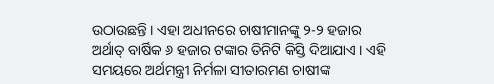ଉଠାଉଛନ୍ତି । ଏହା ଅଧୀନରେ ଚାଷୀମାନଙ୍କୁ ୨-୨ ହଜାର ଅର୍ଥାତ୍ ବାର୍ଷିକ ୬ ହଜାର ଟଙ୍କାର ତିନିଟି କିସ୍ତି ଦିଆଯାଏ । ଏହି ସମୟରେ ଅର୍ଥମନ୍ତ୍ରୀ ନିର୍ମଳା ସୀତାରମଣ ଚାଷୀଙ୍କ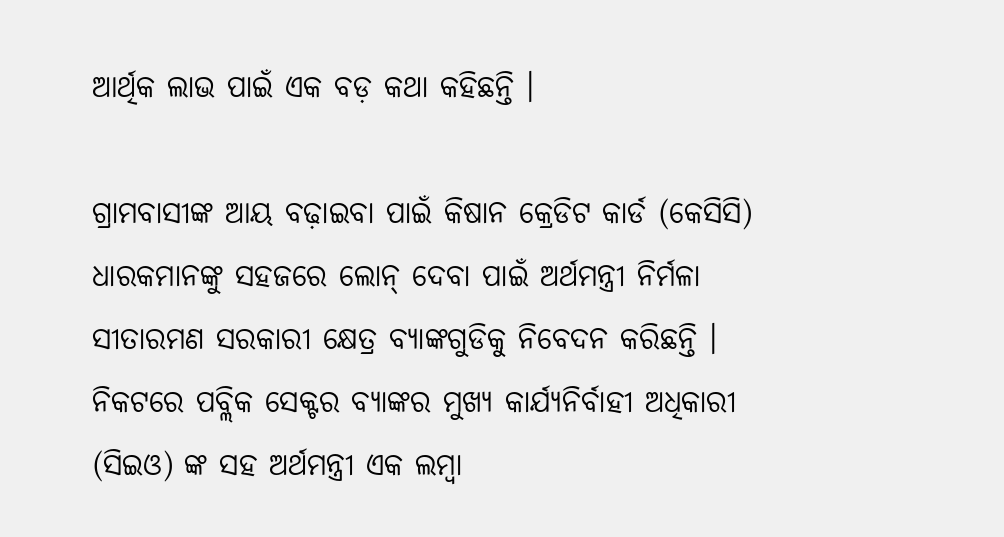ଆର୍ଥିକ ଲାଭ ପାଇଁ ଏକ ବଡ଼ କଥା କହିଛନ୍ତି ।

ଗ୍ରାମବାସୀଙ୍କ ଆୟ ବଢ଼ାଇବା ପାଇଁ କିଷାନ କ୍ରେଡିଟ କାର୍ଡ (କେସିସି) ଧାରକମାନଙ୍କୁ ସହଜରେ ଲୋନ୍ ଦେବା ପାଇଁ ଅର୍ଥମନ୍ତ୍ରୀ ନିର୍ମଳା ସୀତାରମଣ ସରକାରୀ କ୍ଷେତ୍ର ବ୍ୟାଙ୍କଗୁଡିକୁ ନିବେଦନ କରିଛନ୍ତି । ନିକଟରେ ପବ୍ଲିକ ସେକ୍ଟର ବ୍ୟାଙ୍କର ମୁଖ୍ୟ କାର୍ଯ୍ୟନିର୍ବାହୀ ଅଧିକାରୀ (ସିଇଓ) ଙ୍କ ସହ ଅର୍ଥମନ୍ତ୍ରୀ ଏକ ଲମ୍ବା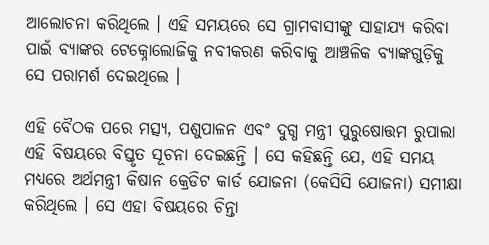ଆଲୋଚନା କରିଥିଲେ । ଏହି ସମୟରେ ସେ ଗ୍ରାମବାସୀଙ୍କୁ ସାହାଯ୍ୟ କରିବା ପାଇଁ ବ୍ୟାଙ୍କର ଟେକ୍ନୋଲୋଜିକୁ ନବୀକରଣ କରିବାକୁ ଆଞ୍ଚଳିକ ବ୍ୟାଙ୍କଗୁଡ଼ିକୁ ସେ ପରାମର୍ଶ ଦେଇଥିଲେ ।

ଏହି ବୈଠକ ପରେ ମତ୍ସ୍ୟ, ପଶୁପାଳନ ଏବଂ ଦୁଗ୍ଧ ମନ୍ତ୍ରୀ ପୁରୁଷୋତ୍ତମ ରୁପାଲା ଏହି ବିଷୟରେ ବିସ୍ତୃତ ସୂଚନା ଦେଇଛନ୍ତି । ସେ କହିଛନ୍ତି ଯେ, ଏହି ସମୟ ମଧ୍ୟରେ ଅର୍ଥମନ୍ତ୍ରୀ କିଷାନ କ୍ରେଡିଟ କାର୍ଡ ଯୋଜନା (କେସିସି ଯୋଜନା) ସମୀକ୍ଷା କରିଥିଲେ । ସେ ଏହା ବିଷୟରେ ଚିନ୍ତା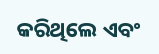କରିଥିଲେ ଏବଂ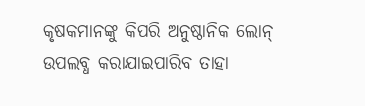କୃଷକମାନଙ୍କୁ କିପରି ଅନୁଷ୍ଠାନିକ ଲୋନ୍ ଉପଲବ୍ଧ କରାଯାଇପାରିବ ତାହା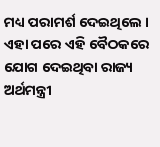ମଧ୍ୟ ପରାମର୍ଶ ଦେଇଥିଲେ । ଏହା ପରେ ଏହି ବୈଠକରେ ଯୋଗ ଦେଇଥିବା ରାଜ୍ୟ ଅର୍ଥମନ୍ତ୍ରୀ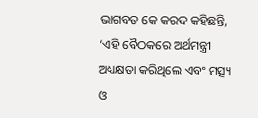ଭାଗବତ କେ କରଦ କହିଛନ୍ତି, ‘ଏହି ବୈଠକରେ ଅର୍ଥମନ୍ତ୍ରୀ ଅଧ୍ୟକ୍ଷତା କରିଥିଲେ ଏବଂ ମତ୍ସ୍ୟ ଓ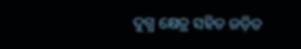ଦୁଗ୍ଧ କ୍ଷେତ୍ର ସହିତ ଜଡ଼ିତ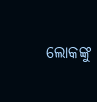ଲୋକଙ୍କୁ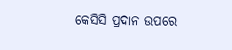କେସିସି ପ୍ରଦାନ ଉପରେ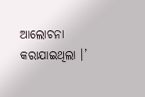ଆଲୋଚନା କରାଯାଇଥିଲା ।’